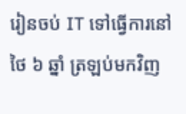រៀនចប់ IT ទៅធ្វើការនៅថៃ ៦ ឆ្នាំ ត្រឡប់មកវិញ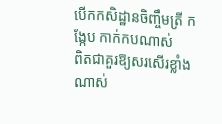បើកកសិដ្ឋានចិញ្ចឹមត្រី កង្កែប កាក់កបណាស់
ពិតជាគួរឱ្យសរសើរខ្លាំងណាស់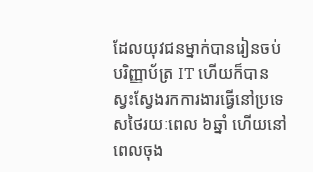ដែលយុវជនម្នាក់បានរៀនចប់ បរិញ្ញាប័ត្រ IT ហើយក៏បានស្វះស្វែងរកការងារធ្វើនៅប្រទេសថៃរយៈពេល ៦ឆ្នាំ ហើយនៅពេលចុង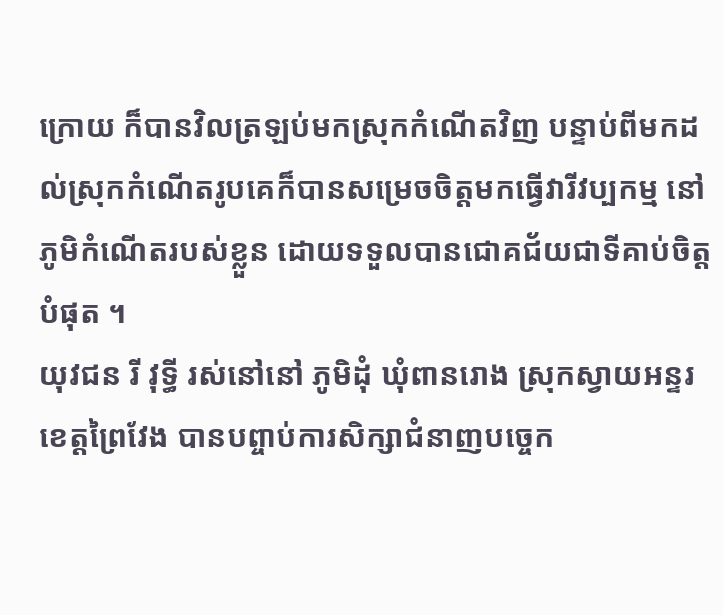ក្រោយ ក៏បានវិលត្រឡប់មកស្រុកកំណើតវិញ បន្ទាប់ពីមកដល់ស្រុកកំណើតរូបគេក៏បានសម្រេចចិត្តមកធ្វើវារីវប្បកម្ម នៅភូមិកំណើតរបស់ខ្លួន ដោយទទួលបានជោគជ័យជាទីគាប់ចិត្តបំផុត ។
យុវជន រី វុទ្ធី រស់នៅនៅ ភូមិដុំ ឃុំពានរោង ស្រុកស្វាយអន្ទរ ខេត្តព្រៃវែង បានបព្ចាប់ការសិក្សាជំនាញបច្ចេក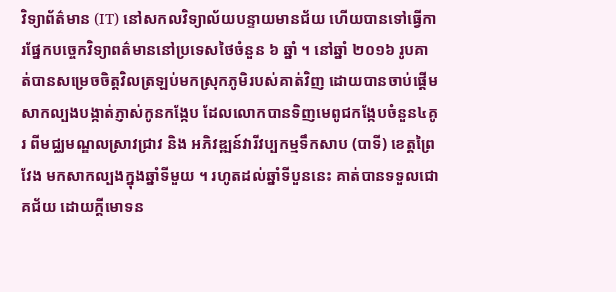វិទ្យាព័ត៌មាន (IT) នៅសកលវិទ្យាល័យបន្ទាយមានជ័យ ហើយបានទៅធ្វើការផ្នែកបច្ចេកវិទ្យាពត៌មាននៅប្រទេសថៃចំនួន ៦ ឆ្នាំ ។ នៅឆ្នាំ ២០១៦ រូបគាត់បានសម្រេចចិត្តវិលត្រឡប់មកស្រុកភូមិរបស់គាត់វិញ ដោយបានចាប់ផ្តើមសាកល្បងបង្កាត់ភ្ញាស់កូនកង្កែប ដែលលោកបានទិញមេពូជកង្កែបចំនួន៤គូរ ពីមជ្ឈមណ្ឌលស្រាវជ្រាវ និង អភិវឌ្ឍន៍វារីវប្បកម្មទឹកសាប (បាទី) ខេត្តព្រៃវែង មកសាកល្បងក្នុងឆ្នាំទីមួយ ។ រហូតដល់ឆ្នាំទីបួននេះ គាត់បានទទួលជោគជ័យ ដោយក្តីមោទន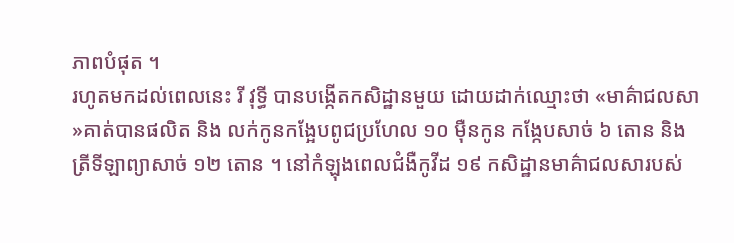ភាពបំផុត ។
រហូតមកដល់ពេលនេះ រី វុទ្ធី បានបង្កើតកសិដ្ឋានមួយ ដោយដាក់ឈ្មោះថា «មាគ៌ាជលសា »គាត់បានផលិត និង លក់កូនកង្អែបពូជប្រហែល ១០ ម៉ឺនកូន កង្កែបសាច់ ៦ តោន និង ត្រីទីឡាព្យាសាច់ ១២ តោន ។ នៅកំឡុងពេលជំងឺកូវីដ ១៩ កសិដ្ឋានមាគ៌ាជលសារបស់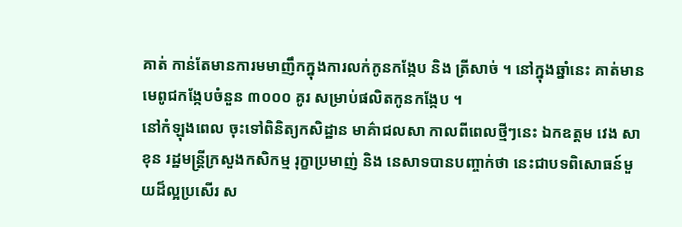គាត់ កាន់តែមានការមមាញឹកក្នុងការលក់កូនកង្កែប និង ត្រីសាច់ ។ នៅក្នុងឆ្នាំនេះ គាត់មានមេពូជកង្កែបចំនួន ៣០០០ គូរ សម្រាប់ផលិតកូនកង្កែប ។
នៅកំឡុងពេល ចុះទៅពិនិត្យកសិដ្ឋាន មាគ៌ាជលសា កាលពីពេលថ្មីៗនេះ ឯកឧត្តម វេង សាខុន រដ្ឋមន្ត្រីក្រសួងកសិកម្ម រុក្ខាប្រមាញ់ និង នេសាទបានបញ្ចាក់ថា នេះជាបទពិសោធន៍មួយដ៏ល្អប្រសើរ ស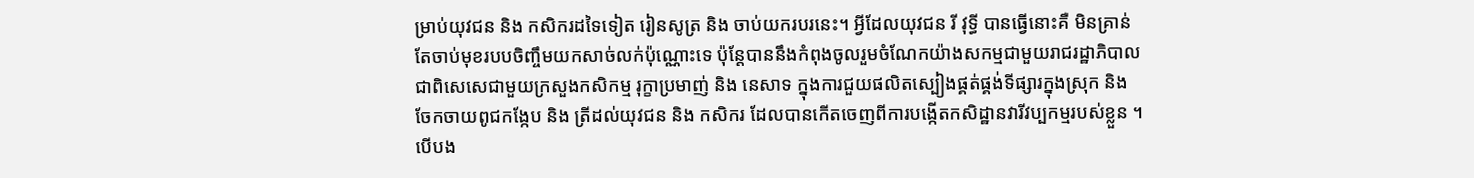ម្រាប់យុវជន និង កសិករដទៃទៀត រៀនសូត្រ និង ចាប់យករបរនេះ។ អ្វីដែលយុវជន រី វុទ្ធី បានធ្វើនោះគឺ មិនគ្រាន់តែចាប់មុខរបបចិញ្ចឹមយកសាច់លក់ប៉ុណ្ណោះទេ ប៉ុន្តែបាននឹងកំពុងចូលរួមចំណែកយ៉ាងសកម្មជាមួយរាជរដ្ឋាភិបាល ជាពិសេសេជាមួយក្រសួងកសិកម្ម រុក្ខាប្រមាញ់ និង នេសាទ ក្នុងការជួយផលិតស្បៀងផ្គត់ផ្គង់ទីផ្សារក្នុងស្រុក និង ចែកចាយពូជកង្កែប និង ត្រីដល់យុវជន និង កសិករ ដែលបានកើតចេញពីការបង្កើតកសិដ្ឋានវារីវប្បកម្មរបស់ខ្លួន ។ បើបង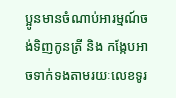ប្អូនមានចំណាប់អារម្មណ៍ចង់ទិញកូនត្រី និង កង្កែបអាចទាក់ទងតាមរយៈលេខទូរ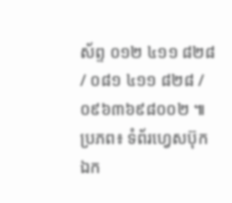ស័ព្ទ ០១២ ៤១១ ៨២៨ / ០៨១ ៤១១ ៨២៨ /០៩៦៣៦៩៨០០២ ៕
ប្រភព៖ ទំព័រហ្វេសប៊ុក ឯក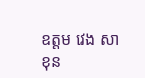ឧត្តម វេង សាខុន